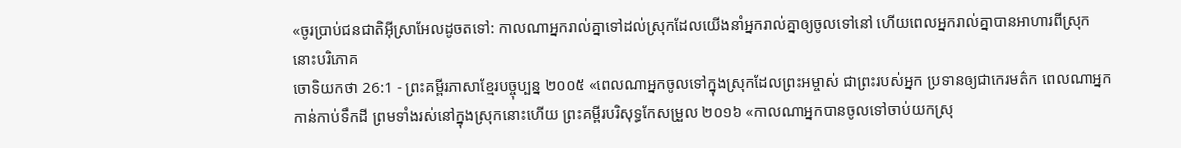«ចូរប្រាប់ជនជាតិអ៊ីស្រាអែលដូចតទៅ: កាលណាអ្នករាល់គ្នាទៅដល់ស្រុកដែលយើងនាំអ្នករាល់គ្នាឲ្យចូលទៅនៅ ហើយពេលអ្នករាល់គ្នាបានអាហារពីស្រុកនោះបរិភោគ
ចោទិយកថា 26:1 - ព្រះគម្ពីរភាសាខ្មែរបច្ចុប្បន្ន ២០០៥ «ពេលណាអ្នកចូលទៅក្នុងស្រុកដែលព្រះអម្ចាស់ ជាព្រះរបស់អ្នក ប្រទានឲ្យជាកេរមត៌ក ពេលណាអ្នកកាន់កាប់ទឹកដី ព្រមទាំងរស់នៅក្នុងស្រុកនោះហើយ ព្រះគម្ពីរបរិសុទ្ធកែសម្រួល ២០១៦ «កាលណាអ្នកបានចូលទៅចាប់យកស្រុ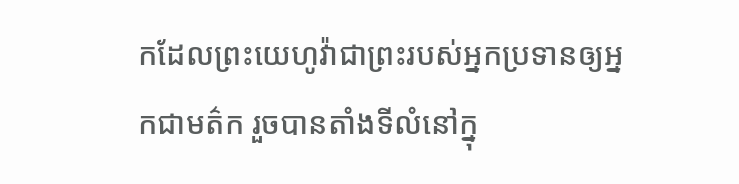កដែលព្រះយេហូវ៉ាជាព្រះរបស់អ្នកប្រទានឲ្យអ្នកជាមត៌ក រួចបានតាំងទីលំនៅក្នុ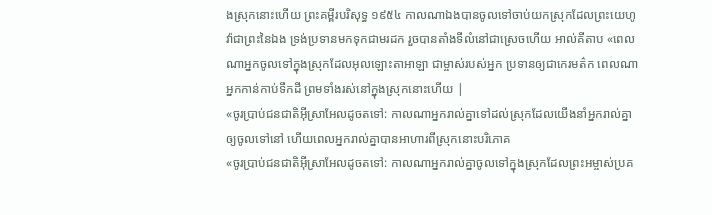ងស្រុកនោះហើយ ព្រះគម្ពីរបរិសុទ្ធ ១៩៥៤ កាលណាឯងបានចូលទៅចាប់យកស្រុកដែលព្រះយេហូវ៉ាជាព្រះនៃឯង ទ្រង់ប្រទានមកទុកជាមរដក រួចបានតាំងទីលំនៅជាស្រេចហើយ អាល់គីតាប «ពេលណាអ្នកចូលទៅក្នុងស្រុកដែលអុលឡោះតាអាឡា ជាម្ចាស់របស់អ្នក ប្រទានឲ្យជាកេរមត៌ក ពេលណាអ្នកកាន់កាប់ទឹកដី ព្រមទាំងរស់នៅក្នុងស្រុកនោះហើយ |
«ចូរប្រាប់ជនជាតិអ៊ីស្រាអែលដូចតទៅ: កាលណាអ្នករាល់គ្នាទៅដល់ស្រុកដែលយើងនាំអ្នករាល់គ្នាឲ្យចូលទៅនៅ ហើយពេលអ្នករាល់គ្នាបានអាហារពីស្រុកនោះបរិភោគ
«ចូរប្រាប់ជនជាតិអ៊ីស្រាអែលដូចតទៅ: កាលណាអ្នករាល់គ្នាចូលទៅក្នុងស្រុកដែលព្រះអម្ចាស់ប្រគ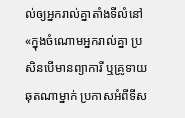ល់ឲ្យអ្នករាល់គ្នាតាំងទីលំនៅ
«ក្នុងចំណោមអ្នករាល់គ្នា ប្រសិនបើមានព្យាការី ឬគ្រូទាយឆុតណាម្នាក់ ប្រកាសអំពីទីស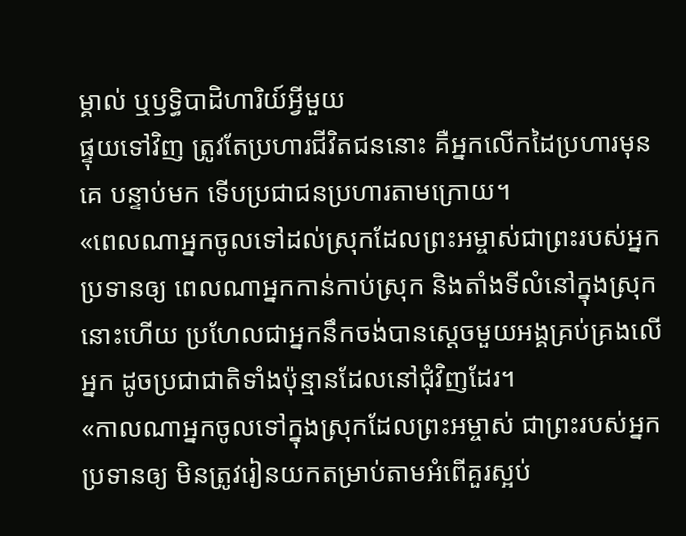ម្គាល់ ឬឫទ្ធិបាដិហារិយ៍អ្វីមួយ
ផ្ទុយទៅវិញ ត្រូវតែប្រហារជីវិតជននោះ គឺអ្នកលើកដៃប្រហារមុនគេ បន្ទាប់មក ទើបប្រជាជនប្រហារតាមក្រោយ។
«ពេលណាអ្នកចូលទៅដល់ស្រុកដែលព្រះអម្ចាស់ជាព្រះរបស់អ្នក ប្រទានឲ្យ ពេលណាអ្នកកាន់កាប់ស្រុក និងតាំងទីលំនៅក្នុងស្រុកនោះហើយ ប្រហែលជាអ្នកនឹកចង់បានស្ដេចមួយអង្គគ្រប់គ្រងលើអ្នក ដូចប្រជាជាតិទាំងប៉ុន្មានដែលនៅជុំវិញដែរ។
«កាលណាអ្នកចូលទៅក្នុងស្រុកដែលព្រះអម្ចាស់ ជាព្រះរបស់អ្នកប្រទានឲ្យ មិនត្រូវរៀនយកតម្រាប់តាមអំពើគួរស្អប់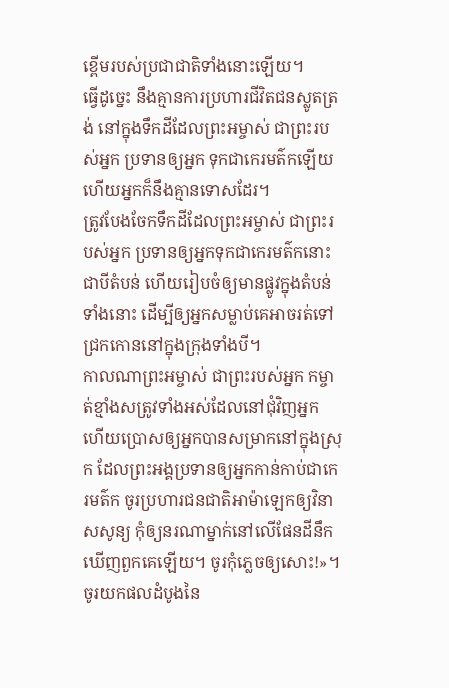ខ្ពើមរបស់ប្រជាជាតិទាំងនោះឡើយ។
ធ្វើដូច្នេះ នឹងគ្មានការប្រហារជីវិតជនស្លូតត្រង់ នៅក្នុងទឹកដីដែលព្រះអម្ចាស់ ជាព្រះរបស់អ្នក ប្រទានឲ្យអ្នក ទុកជាកេរមត៌កឡើយ ហើយអ្នកក៏នឹងគ្មានទោសដែរ។
ត្រូវបែងចែកទឹកដីដែលព្រះអម្ចាស់ ជាព្រះរបស់អ្នក ប្រទានឲ្យអ្នកទុកជាកេរមត៌កនោះ ជាបីតំបន់ ហើយរៀបចំឲ្យមានផ្លូវក្នុងតំបន់ទាំងនោះ ដើម្បីឲ្យអ្នកសម្លាប់គេអាចរត់ទៅជ្រកកោននៅក្នុងក្រុងទាំងបី។
កាលណាព្រះអម្ចាស់ ជាព្រះរបស់អ្នក កម្ចាត់ខ្មាំងសត្រូវទាំងអស់ដែលនៅជុំវិញអ្នក ហើយប្រោសឲ្យអ្នកបានសម្រាកនៅក្នុងស្រុក ដែលព្រះអង្គប្រទានឲ្យអ្នកកាន់កាប់ជាកេរមត៌ក ចូរប្រហារជនជាតិអាម៉ាឡេកឲ្យវិនាសសូន្យ កុំឲ្យនរណាម្នាក់នៅលើផែនដីនឹកឃើញពួកគេឡើយ។ ចូរកុំភ្លេចឲ្យសោះ!»។
ចូរយកផលដំបូងនៃ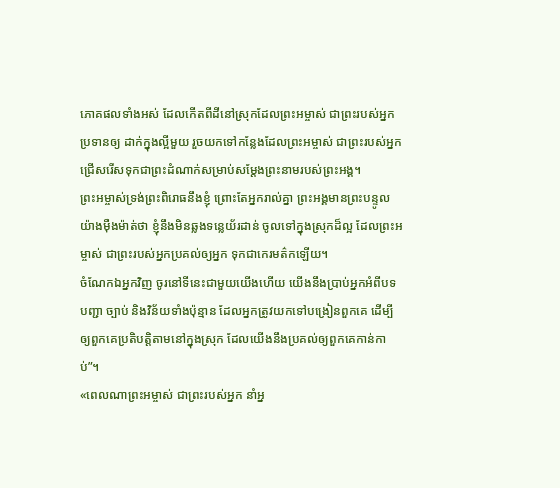ភោគផលទាំងអស់ ដែលកើតពីដីនៅស្រុកដែលព្រះអម្ចាស់ ជាព្រះរបស់អ្នក ប្រទានឲ្យ ដាក់ក្នុងល្អីមួយ រួចយកទៅកន្លែងដែលព្រះអម្ចាស់ ជាព្រះរបស់អ្នក ជ្រើសរើសទុកជាព្រះដំណាក់សម្រាប់សម្តែងព្រះនាមរបស់ព្រះអង្គ។
ព្រះអម្ចាស់ទ្រង់ព្រះពិរោធនឹងខ្ញុំ ព្រោះតែអ្នករាល់គ្នា ព្រះអង្គមានព្រះបន្ទូលយ៉ាងម៉ឺងម៉ាត់ថា ខ្ញុំនឹងមិនឆ្លងទន្លេយ័រដាន់ ចូលទៅក្នុងស្រុកដ៏ល្អ ដែលព្រះអម្ចាស់ ជាព្រះរបស់អ្នកប្រគល់ឲ្យអ្នក ទុកជាកេរមត៌កឡើយ។
ចំណែកឯអ្នកវិញ ចូរនៅទីនេះជាមួយយើងហើយ យើងនឹងប្រាប់អ្នកអំពីបទបញ្ជា ច្បាប់ និងវិន័យទាំងប៉ុន្មាន ដែលអ្នកត្រូវយកទៅបង្រៀនពួកគេ ដើម្បីឲ្យពួកគេប្រតិបត្តិតាមនៅក្នុងស្រុក ដែលយើងនឹងប្រគល់ឲ្យពួកគេកាន់កាប់”។
«ពេលណាព្រះអម្ចាស់ ជាព្រះរបស់អ្នក នាំអ្ន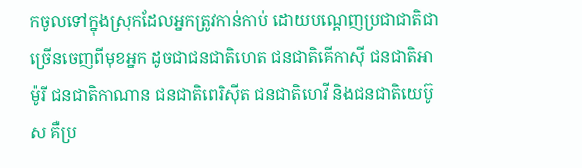កចូលទៅក្នុងស្រុកដែលអ្នកត្រូវកាន់កាប់ ដោយបណ្ដេញប្រជាជាតិជាច្រើនចេញពីមុខអ្នក ដូចជាជនជាតិហេត ជនជាតិគើកាស៊ី ជនជាតិអាម៉ូរី ជនជាតិកាណាន ជនជាតិពេរិស៊ីត ជនជាតិហេវី និងជនជាតិយេប៊ូស គឺប្រ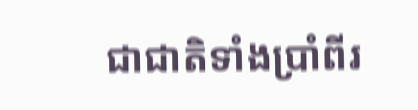ជាជាតិទាំងប្រាំពីរ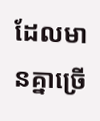ដែលមានគ្នាច្រើ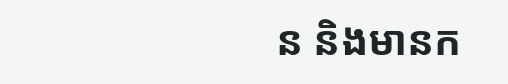ន និងមានក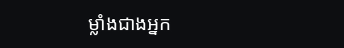ម្លាំងជាងអ្នក